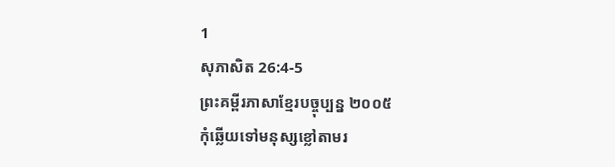1
សុភាសិត 26:4-5
ព្រះគម្ពីរភាសាខ្មែរបច្ចុប្បន្ន ២០០៥
កុំឆ្លើយទៅមនុស្សខ្លៅតាមរ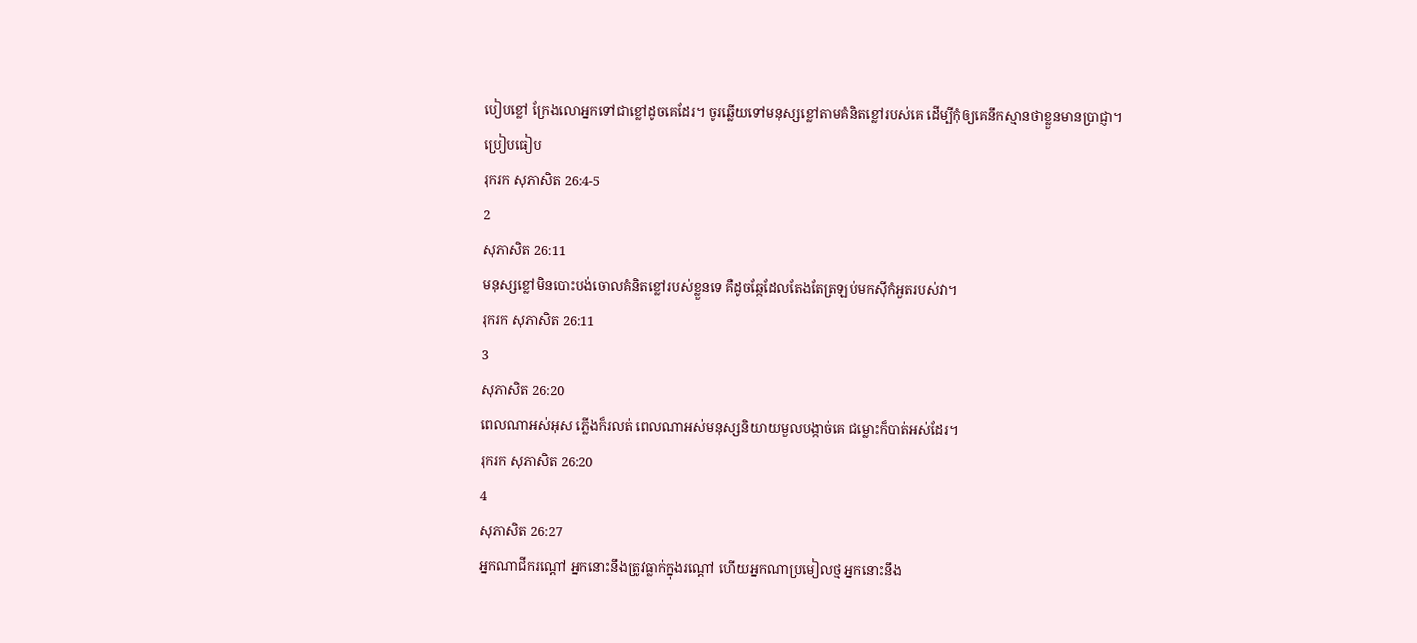បៀបខ្លៅ ក្រែងលោអ្នកទៅជាខ្លៅដូចគេដែរ។ ចូរឆ្លើយទៅមនុស្សខ្លៅតាមគំនិតខ្លៅរបស់គេ ដើម្បីកុំឲ្យគេនឹកស្មានថាខ្លួនមានប្រាជ្ញា។
ប្រៀបធៀប
រុករក សុភាសិត 26:4-5
2
សុភាសិត 26:11
មនុស្សខ្លៅមិនបោះបង់ចោលគំនិតខ្លៅរបស់ខ្លួនទេ គឺដូចឆ្កែដែលតែងតែត្រឡប់មកស៊ីកំអួតរបស់វា។
រុករក សុភាសិត 26:11
3
សុភាសិត 26:20
ពេលណាអស់អុស ភ្លើងក៏រលត់ ពេលណាអស់មនុស្សនិយាយមួលបង្កាច់គេ ជម្លោះក៏បាត់អស់ដែរ។
រុករក សុភាសិត 26:20
4
សុភាសិត 26:27
អ្នកណាជីករណ្ដៅ អ្នកនោះនឹងត្រូវធ្លាក់ក្នុងរណ្ដៅ ហើយអ្នកណាប្រមៀលថ្ម អ្នកនោះនឹង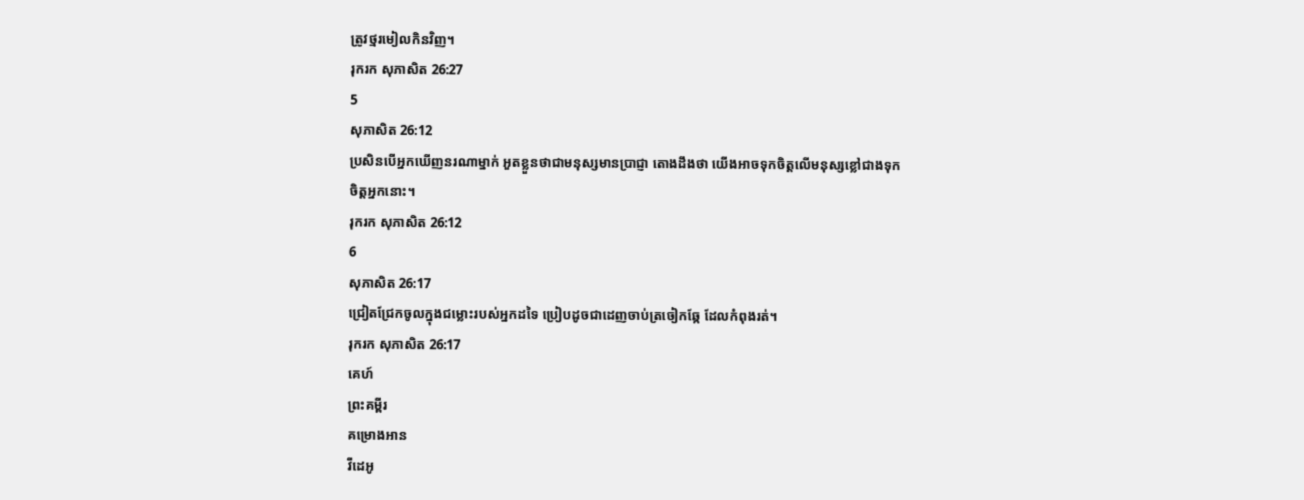ត្រូវថ្មរមៀលកិនវិញ។
រុករក សុភាសិត 26:27
5
សុភាសិត 26:12
ប្រសិនបើអ្នកឃើញនរណាម្នាក់ អួតខ្លួនថាជាមនុស្សមានប្រាជ្ញា តោងដឹងថា យើងអាចទុកចិត្តលើមនុស្សខ្លៅជាងទុកចិត្តអ្នកនោះ។
រុករក សុភាសិត 26:12
6
សុភាសិត 26:17
ជ្រៀតជ្រែកចូលក្នុងជម្លោះរបស់អ្នកដទៃ ប្រៀបដូចជាដេញចាប់ត្រចៀកឆ្កែ ដែលកំពុងរត់។
រុករក សុភាសិត 26:17
គេហ៍
ព្រះគម្ពីរ
គម្រោងអាន
វីដេអូ